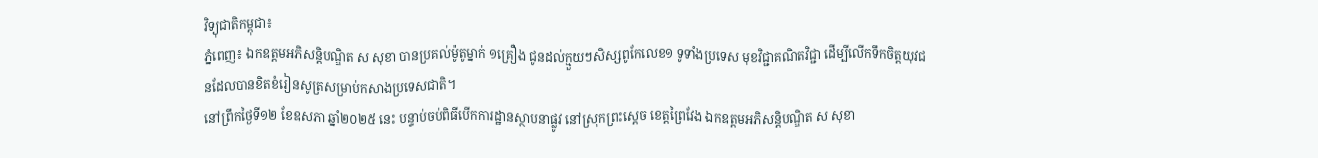វិទ្យុជាតិកម្ពុជា៖
ភ្នំពេញ៖ ឯកឧត្តមអភិសន្តិបណ្ឌិត ស សុខា បានប្រគល់ម៉ូតូម្នាក់ ១គ្រឿង ជូនដល់ក្មួយៗសិស្សពូកែលេខ១ ទូទាំងប្រទេស មុខវិជ្ជាគណិតវិជ្ជា ដើម្បីលើកទឹកចិត្ដយុវជនដែលបានខិតខំរៀនសូត្រសម្រាប់កសាងប្រទេសជាតិ។
នៅព្រឹកថ្ងៃទី១២ ខែឧសភា ឆ្នាំ២០២៥ នេះ បន្ទាប់ចប់ពិធីបើកការដ្ឋានស្ថាបនាផ្លូវ នៅស្រុកព្រះស្តេច ខេត្តព្រៃវែង ឯកឧត្តមអភិសន្តិបណ្ឌិត ស សុខា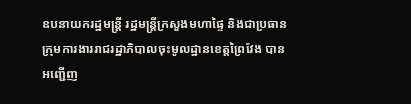ឧបនាយករដ្ឋមន្ត្រី រដ្ឋមន្ត្រីក្រសួងមហាផ្ទៃ និងជាប្រធានក្រុមការងាររាជរដ្ឋាភិបាលចុះមូលដ្ឋានខេត្តព្រៃវែង បានអញ្ជើញ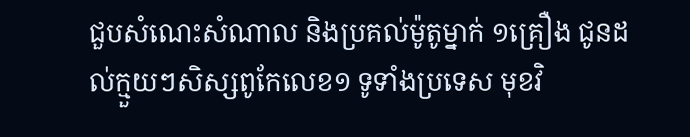ជួបសំណេះសំណាល និងប្រគល់ម៉ូតូម្នាក់ ១គ្រឿង ជូនដល់ក្មួយៗសិស្សពូកែលេខ១ ទូទាំងប្រទេស មុខវិ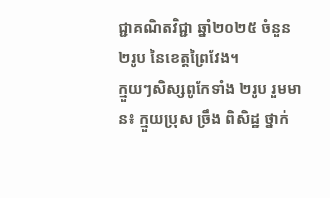ជ្ជាគណិតវិជ្ជា ឆ្នាំ២០២៥ ចំនួន ២រូប នៃខេត្តព្រៃវែង។
ក្មួយៗសិស្សពូកែទាំង ២រូប រួមមាន៖ ក្មួយប្រុស ច្រឹង ពិសិដ្ឋ ថ្នាក់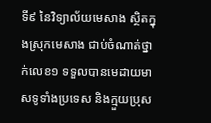ទី៩ នៃវិទ្យាល័យមេសាង ស្ថិតក្នុងស្រុកមេសាង ជាប់ចំណាត់ថ្នាក់លេខ១ ទទួលបានមេដាយមាសទូទាំងប្រទេស និងក្មួយប្រុស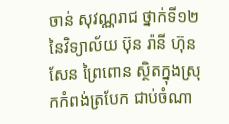ចាន់ សុវណ្ណរាជ ថ្នាក់ទី១២ នៃវិទ្យាល័យ ប៊ុន រ៉ានី ហ៊ុន សែន ព្រៃពោន ស្ថិតក្នុងស្រុកកំពង់ត្របែក ជាប់ចំណា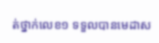ត់ថ្នាក់លេខ១ ទទួលបានមេដាស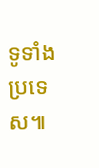ទូទាំងប្រទេស៕